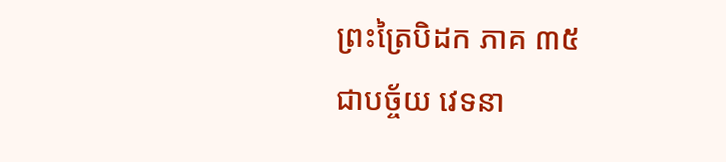ព្រះត្រៃបិដក ភាគ ៣៥
ជាបច្ច័យ វេទនា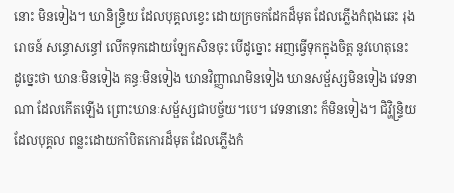នោះ មិនទៀង។ ឃានិន្រ្ទិយ ដែលបុគ្គលខ្វេះ ដោយក្រចកដែកដ៏មុត ដែលភ្លើងកំពុងឆេះ រុងរោចន៍ សន្ធោសន្ធៅ លើកទុកដោយឡែកសិនចុះ បើដូច្នោះ អញធ្វើទុកក្នុងចិត្ត នូវហេតុនេះ ដូច្នេះថា ឃានៈមិនទៀង គន្ធៈមិនទៀង ឃានវិញ្ញាណមិនទៀង ឃានសម្ផ័ស្សមិនទៀង វេទនាណា ដែលកើតឡើង ព្រោះឃានៈសម្ផ័ស្សជាបច្ច័យ។បេ។ វេទនានោះ ក៏មិនទៀង។ ជិវ្ហិន្រ្ទិយ ដែលបុគ្គល ពន្លះដោយកាំបិតកោរដ៏មុត ដែលភ្លើងកំ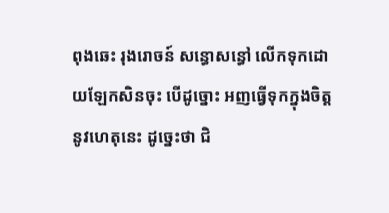ពុងឆេះ រុងរោចន៍ សន្ធោសន្ធៅ លើកទុកដោយឡែកសិនចុះ បើដូច្នោះ អញធ្វើទុកក្នុងចិត្ត នូវហេតុនេះ ដូច្នេះថា ជិ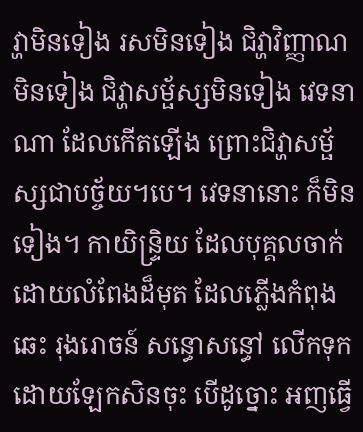វ្ហាមិនទៀង រសមិនទៀង ជិវ្ហាវិញ្ញាណមិនទៀង ជិវ្ហាសម្ផ័ស្សមិនទៀង វេទនាណា ដែលកើតឡើង ព្រោះជិវ្ហាសម្ផ័ស្សជាបច្ច័យ។បេ។ វេទនានោះ ក៏មិនទៀង។ កាយិន្រ្ទិយ ដែលបុគ្គលចាក់ ដោយលំពែងដ៏មុត ដែលភ្លើងកំពុងឆេះ រុងរោចន៍ សន្ធោសន្ធៅ លើកទុកដោយឡែកសិនចុះ បើដូច្នោះ អញធ្វើ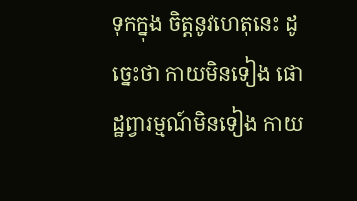ទុកក្នុង ចិត្តនូវហេតុនេះ ដូច្នេះថា កាយមិនទៀង ផោដ្ឋព្វារម្មណ៍មិនទៀង កាយ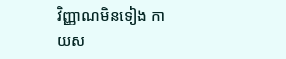វិញ្ញាណមិនទៀង កាយស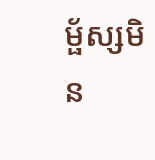ម្ផ័ស្សមិន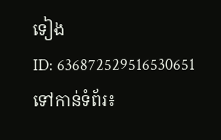ទៀង
ID: 636872529516530651
ទៅកាន់ទំព័រ៖